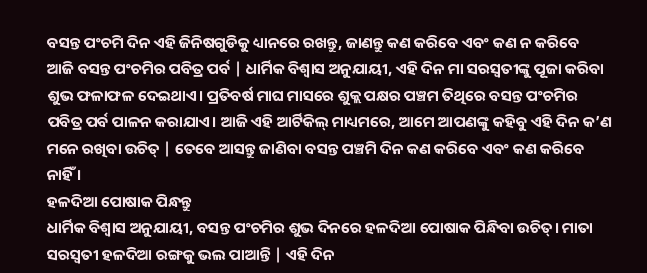ବସନ୍ତ ପଂଚମି ଦିନ ଏହି ଜିନିଷଗୁଡିକୁ ଧ୍ୟାନରେ ରଖନ୍ତୁ, ଜାଣନ୍ତୁ କଣ କରିବେ ଏବଂ କଣ ନ କରିବେ
ଆଜି ବସନ୍ତ ପଂଚମିର ପବିତ୍ର ପର୍ବ | ଧାର୍ମିକ ବିଶ୍ୱାସ ଅନୁଯାୟୀ, ଏହି ଦିନ ମା ସରସ୍ୱତୀଙ୍କୁ ପୂଜା କରିବା ଶୁଭ ଫଳାଫଳ ଦେଇଥାଏ। ପ୍ରତିବର୍ଷ ମାଘ ମାସରେ ଶୁକ୍ଲ ପକ୍ଷର ପଞ୍ଚମ ତିଥିରେ ବସନ୍ତ ପଂଚମିର ପବିତ୍ର ପର୍ବ ପାଳନ କରାଯାଏ। ଆଜି ଏହି ଆର୍ଟିକିଲ୍ ମାଧ୍ୟମରେ, ଆମେ ଆପଣଙ୍କୁ କହିବୁ ଏହି ଦିନ କ’ଣ ମନେ ରଖିବା ଉଚିତ୍ | ତେବେ ଆସନ୍ତୁ ଜାଣିବା ବସନ୍ତ ପଞ୍ଚମି ଦିନ କଣ କରିବେ ଏବଂ କଣ କରିବେ ନାହିଁ ।
ହଳଦିଆ ପୋଷାକ ପିନ୍ଧନ୍ତୁ
ଧାର୍ମିକ ବିଶ୍ବାସ ଅନୁଯାୟୀ, ବସନ୍ତ ପଂଚମିର ଶୁଭ ଦିନରେ ହଳଦିଆ ପୋଷାକ ପିନ୍ଧିବା ଉଚିତ୍। ମାତା ସରସ୍ୱତୀ ହଳଦିଆ ରଙ୍ଗକୁ ଭଲ ପାଆନ୍ତି | ଏହି ଦିନ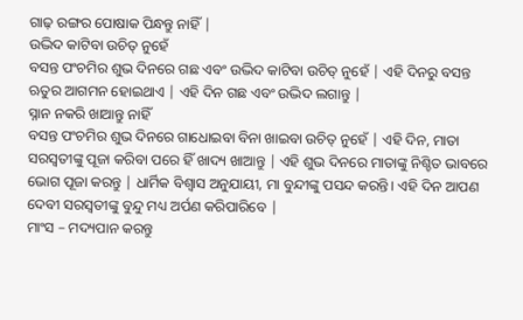ଗାଢ଼ ରଙ୍ଗର ପୋଷାକ ପିନ୍ଧନ୍ତୁ ନାହିଁ |
ଉଦ୍ଭିଦ କାଟିବା ଉଚିତ୍ ନୁହେଁ
ବସନ୍ତ ପଂଚମିର ଶୁଭ ଦିନରେ ଗଛ ଏବଂ ଉଦ୍ଭିଦ କାଟିବା ଉଚିତ୍ ନୁହେଁ | ଏହି ଦିନରୁ ବସନ୍ତ ଋତୁର ଆଗମନ ହୋଇଥାଏ | ଏହି ଦିନ ଗଛ ଏବଂ ଉଦ୍ଭିଦ ଲଗାନ୍ତୁ |
ସ୍ନାନ ନକରି ଖାଆନ୍ତୁ ନାହିଁ
ବସନ୍ତ ପଂଚମିର ଶୁଭ ଦିନରେ ଗାଧୋଇବା ବିନା ଖାଇବା ଉଚିତ୍ ନୁହେଁ | ଏହି ଦିନ, ମାତା ସରସ୍ୱତୀଙ୍କୁ ପୂଜା କରିବା ପରେ ହିଁ ଖାଦ୍ୟ ଖାଆନ୍ତୁ | ଏହି ଶୁଭ ଦିନରେ ମାତାଙ୍କୁ ନିଶ୍ଚିତ ଭାବରେ ଭୋଗ ପୂଜା କରନ୍ତୁ | ଧାର୍ମିକ ବିଶ୍ୱାସ ଅନୁଯାୟୀ, ମା ବୁନ୍ଦୀଙ୍କୁ ପସନ୍ଦ କରନ୍ତି। ଏହି ଦିନ ଆପଣ ଦେବୀ ସରସ୍ୱତୀଙ୍କୁ ବୁନ୍ଦୁ ମଧ୍ୟ ଅର୍ପଣ କରିପାରିବେ |
ମାଂସ – ମଦ୍ୟପାନ କରନ୍ତୁ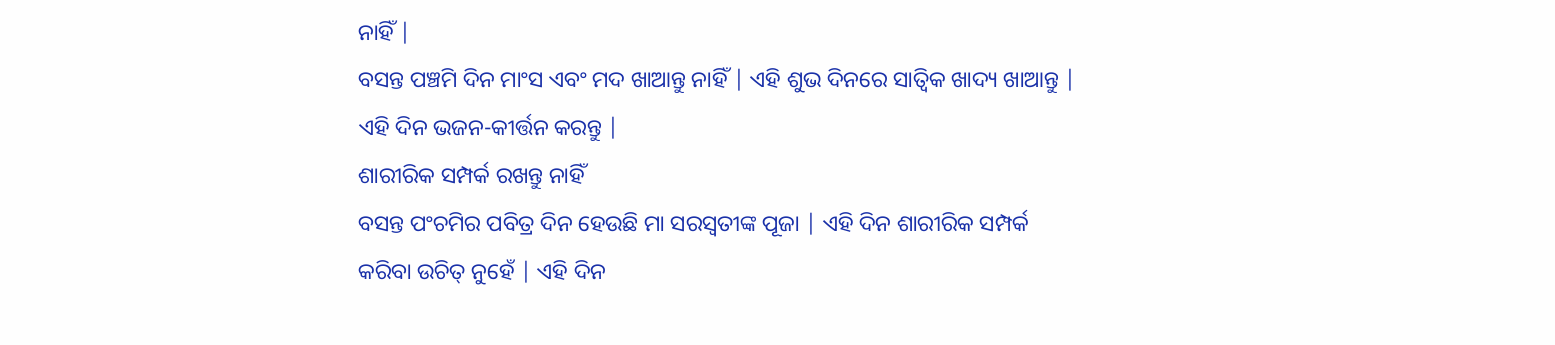ନାହିଁ |
ବସନ୍ତ ପଞ୍ଚମି ଦିନ ମାଂସ ଏବଂ ମଦ ଖାଆନ୍ତୁ ନାହିଁ | ଏହି ଶୁଭ ଦିନରେ ସାତ୍ବିକ ଖାଦ୍ୟ ଖାଆନ୍ତୁ | ଏହି ଦିନ ଭଜନ-କୀର୍ତ୍ତନ କରନ୍ତୁ |
ଶାରୀରିକ ସମ୍ପର୍କ ରଖନ୍ତୁ ନାହିଁ
ବସନ୍ତ ପଂଚମିର ପବିତ୍ର ଦିନ ହେଉଛି ମା ସରସ୍ୱତୀଙ୍କ ପୂଜା | ଏହି ଦିନ ଶାରୀରିକ ସମ୍ପର୍କ କରିବା ଉଚିତ୍ ନୁହେଁ | ଏହି ଦିନ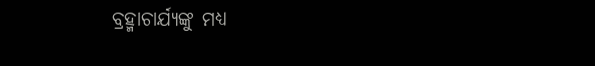ବ୍ରହ୍ମାଚାର୍ଯ୍ୟଙ୍କୁ ମଧ୍ୟ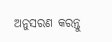ଅନୁସରଣ କରନ୍ତୁ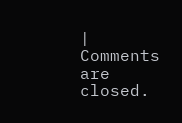|
Comments are closed.